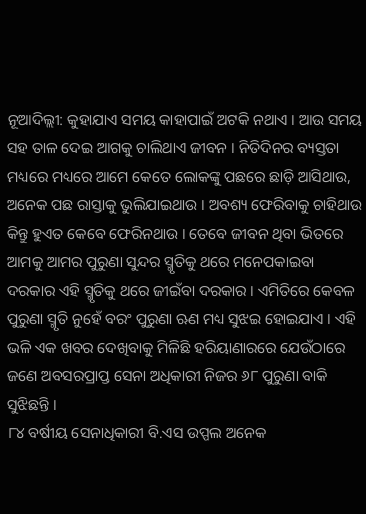ନୂଆଦିଲ୍ଲୀ: କୁହାଯାଏ ସମୟ କାହାପାଇଁ ଅଟକି ନଥାଏ । ଆଉ ସମୟ ସହ ତାଳ ଦେଇ ଆଗକୁ ଚାଲିଥାଏ ଜୀବନ । ନିତିଦିନର ବ୍ୟସ୍ତତା ମଧ୍ୟରେ ମଧ୍ୟରେ ଆମେ କେତେ ଲୋକଙ୍କୁ ପଛରେ ଛାଡ଼ି ଆସିଥାଉ, ଅନେକ ପଛ ରାସ୍ତାକୁ ଭୁଲିଯାଇଥାଉ । ଅବଶ୍ୟ ଫେରିବାକୁ ଚାହିଥାଉ କିନ୍ତୁ ହୁଏତ କେବେ ଫେରିନଥାଉ । ତେବେ ଜୀବନ ଥିବା ଭିତରେ ଆମକୁ ଆମର ପୁରୁଣା ସୁନ୍ଦର ସ୍ମୃତିକୁ ଥରେ ମନେପକାଇବା ଦରକାର ଏହି ସ୍ମୃତିକୁ ଥରେ ଜୀଇଁବା ଦରକାର । ଏମିତିରେ କେବଳ ପୁରୁଣା ସ୍ମୃତି ନୁହେଁ ବରଂ ପୁରୁଣା ଋଣ ମଧ୍ୟ ସୁଝଇ ହୋଇଯାଏ । ଏହି ଭଳି ଏକ ଖବର ଦେଖିବାକୁ ମିଳିଛି ହରିୟାଣାରରେ ଯେଉଁଠାରେ ଜଣେ ଅବସରପ୍ରାପ୍ତ ସେନା ଅଧିକାରୀ ନିଜର ୬୮ ପୁରୁଣା ବାକି ସୁଝିଛନ୍ତି ।
୮୪ ବର୍ଷୀୟ ସେନାଧିକାରୀ ବି.ଏସ ଉପ୍ପଲ ଅନେକ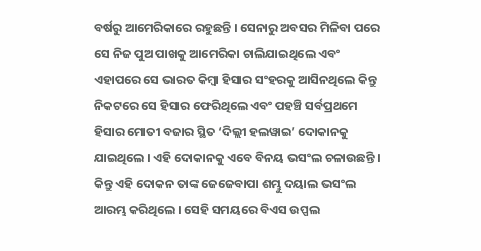ବର୍ଷରୁ ଆମେରିକାରେ ରହୁଛନ୍ତି । ସେନାରୁ ଅବସର ମିଳିବା ପରେ ସେ ନିଜ ପୁଅ ପାଖକୁ ଆମେରିକା ଚାଲିଯାଇଥିଲେ ଏବଂ ଏହାପରେ ସେ ଭାରତ କିମ୍ବା ହିସାର ସଂହରକୁ ଆସିନଥିଲେ କିନ୍ତୁ ନିକଟରେ ସେ ହିସାର ଫେରିଥିଲେ ଏବଂ ପହଞ୍ଚି ସର୍ବପ୍ରଥମେ ହିସାର ମୋତୀ ବଜାର ସ୍ଥିତ ‘ଦିଲ୍ଲୀ ହଲୱାଇ’ ଦୋକାନକୁ ଯାଇଥିଲେ । ଏହି ଦୋକାନକୁ ଏବେ ବିନୟ ଭସଂଲ ଚଳାଉଛନ୍ତି । କିନ୍ତୁ ଏହି ଦୋକନ ତାଙ୍କ ଜେଜେବାପା ଶମ୍ଭୁ ଦୟାଲ ଭସଂଲ ଆରମ୍ଭ କରିଥିଲେ । ସେହି ସମୟରେ ବିଏସ ଉପ୍ପଲ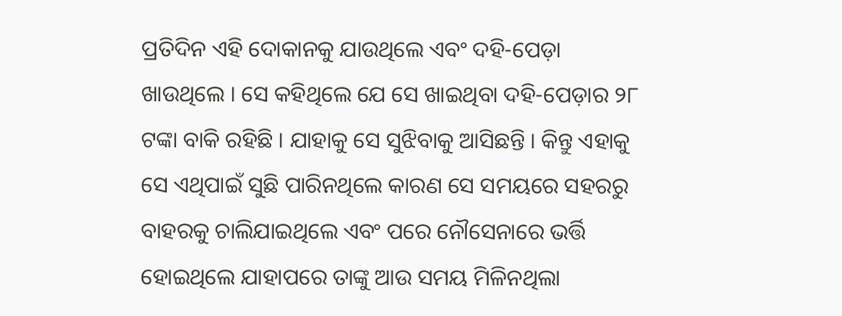ପ୍ରତିଦିନ ଏହି ଦୋକାନକୁ ଯାଉଥିଲେ ଏବଂ ଦହି-ପେଡ଼ା ଖାଉଥିଲେ । ସେ କହିଥିଲେ ଯେ ସେ ଖାଇଥିବା ଦହି-ପେଡ଼ାର ୨୮ ଟଙ୍କା ବାକି ରହିଛି । ଯାହାକୁ ସେ ସୁଝିବାକୁ ଆସିଛନ୍ତି । କିନ୍ତୁ ଏହାକୁ ସେ ଏଥିପାଇଁ ସୁଛି ପାରିନଥିଲେ କାରଣ ସେ ସମୟରେ ସହରରୁ ବାହରକୁ ଚାଲିଯାଇଥିଲେ ଏବଂ ପରେ ନୌସେନାରେ ଭର୍ତ୍ତି ହୋଇଥିଲେ ଯାହାପରେ ତାଙ୍କୁ ଆଉ ସମୟ ମିଳିନଥିଲା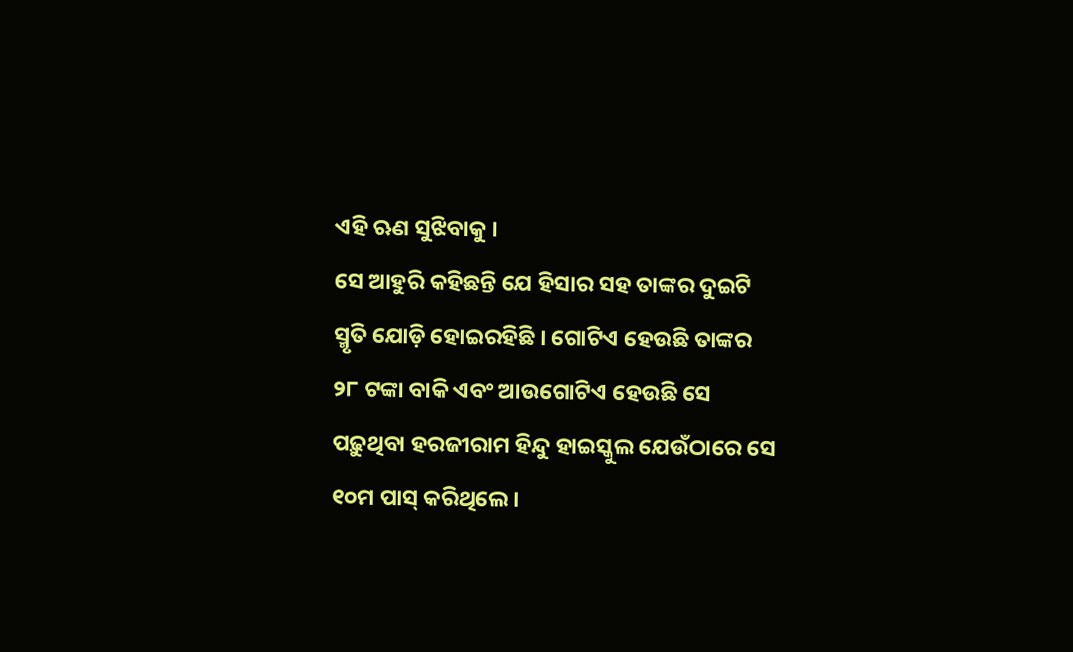ଏହି ଋଣ ସୁଝିବାକୁ ।
ସେ ଆହୁରି କହିଛନ୍ତି ଯେ ହିସାର ସହ ତାଙ୍କର ଦୁଇଟି ସ୍ମୃତି ଯୋଡ଼ି ହୋଇରହିଛି । ଗୋଟିଏ ହେଉଛି ତାଙ୍କର ୨୮ ଟଙ୍କା ବାକି ଏବଂ ଆଉଗୋଟିଏ ହେଉଛି ସେ ପଢ଼ୁଥିବା ହରଜୀରାମ ହିନ୍ଦୁ ହାଇସ୍କୁଲ ଯେଉଁଠାରେ ସେ ୧୦ମ ପାସ୍ କରିଥିଲେ ।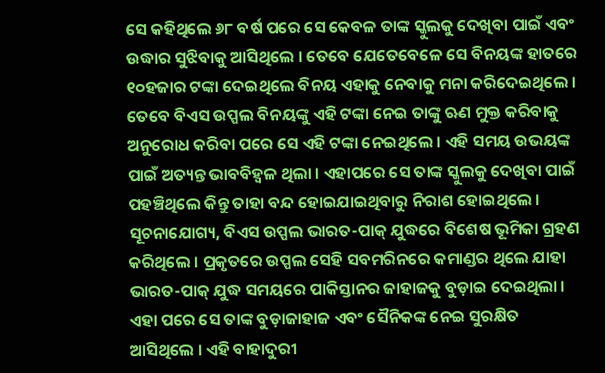ସେ କହିଥିଲେ ୬୮ ବର୍ଷ ପରେ ସେ କେବଳ ତାଙ୍କ ସ୍କୁଲକୁ ଦେଖିବା ପାଇଁ ଏବଂ ଉଦ୍ଧାର ସୁଝିବାକୁ ଆସିଥିଲେ । ତେବେ ଯେତେବେଳେ ସେ ବିନୟଙ୍କ ହାତରେ ୧୦ହଜାର ଟଙ୍କା ଦେଇଥିଲେ ବିନୟ ଏହାକୁ ନେବାକୁ ମନା କରିଦେଇଥିଲେ । ତେବେ ବିଏସ ଉପ୍ପଲ ବିନୟଙ୍କୁ ଏହି ଟଙ୍କା ନେଇ ତାଙ୍କୁ ଋଣ ମୁକ୍ତ କରିବାକୁ ଅନୁରୋଧ କରିବା ପରେ ସେ ଏହି ଟଙ୍କା ନେଇଥିଲେ । ଏହି ସମୟ ଉଭୟଙ୍କ ପାଇଁ ଅତ୍ୟନ୍ତ ଭାବବିହ୍ୱଳ ଥିଲା । ଏହାପରେ ସେ ତାଙ୍କ ସ୍କୁଲକୁ ଦେଖିବା ପାଇଁ ପହଞ୍ଚିଥିଲେ କିନ୍ତୁ ତାହା ବନ୍ଦ ହୋଇଯାଇଥିବାରୁ ନିରାଶ ହୋଇଥିଲେ ।
ସୂଚନାଯୋଗ୍ୟ, ବିଏସ ଉପ୍ପଲ ଭାରତ-ପାକ୍ ଯୁଦ୍ଧରେ ବିଶେଷ ଭୂମିକା ଗ୍ରହଣ କରିଥିଲେ । ପ୍ରକୃତରେ ଉପ୍ପଲ ସେହି ସବମରିନରେ କମାଣ୍ଡର ଥିଲେ ଯାହା ଭାରତ-ପାକ୍ ଯୁଦ୍ଧ ସମୟରେ ପାକିସ୍ତାନର ଜାହାଜକୁ ବୁଡ଼ାଇ ଦେଇଥିଲା । ଏହା ପରେ ସେ ତାଙ୍କ ବୁଡ଼ାଜାହାଜ ଏବଂ ସୈନିକଙ୍କ ନେଇ ସୁରକ୍ଷିତ ଆସିଥିଲେ । ଏହି ବାହାଦୁରୀ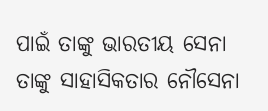ପାଇଁ ତାଙ୍କୁ ଭାରତୀୟ ସେନା ତାଙ୍କୁ ସାହାସିକତାର ନୌସେନା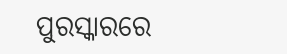ପୁରସ୍କାରରେ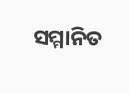ସମ୍ମାନିତ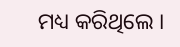ମଧ୍ୟ କରିଥିଲେ ।